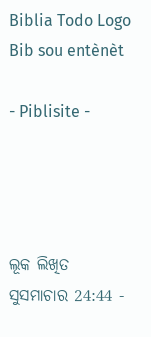Biblia Todo Logo
Bib sou entènèt

- Piblisite -




ଲୂକ ଲିଖିତ ସୁସମାଚାର 24:44 -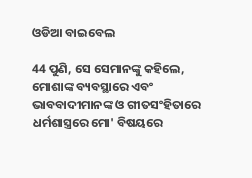ଓଡିଆ ବାଇବେଲ

44 ପୁଣି, ସେ ସେମାନଙ୍କୁ କହିଲେ, ମୋଶାଙ୍କ ବ୍ୟବସ୍ଥାରେ ଏବଂ ଭାବବାଦୀମାନଙ୍କ ଓ ଗୀତସଂହିତାରେ ଧର୍ମଶାସ୍ତ୍ରରେ ମୋ' ବିଷୟରେ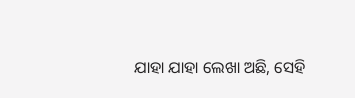ଯାହା ଯାହା ଲେଖା ଅଛି, ସେହି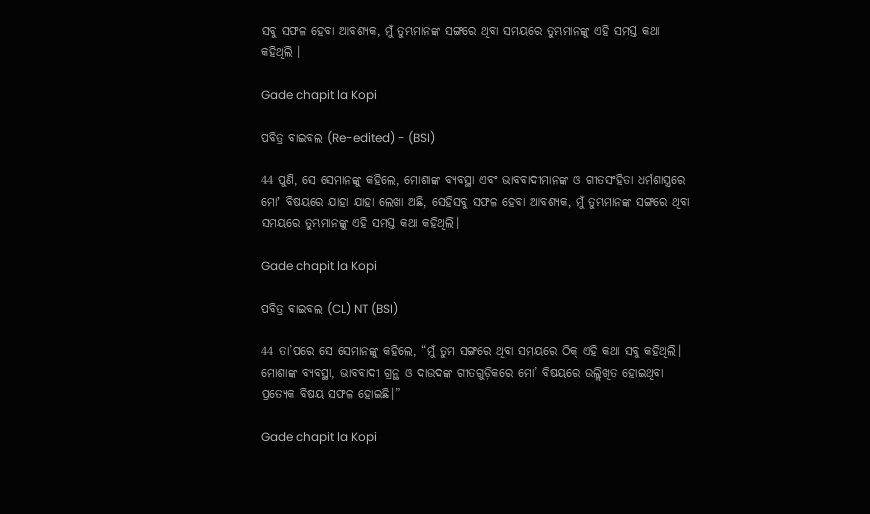ସବୁ ସଫଳ ହେବା ଆବଶ୍ୟକ, ମୁଁ ତୁମ୍ଭମାନଙ୍କ ସଙ୍ଗରେ ଥିବା ସମୟରେ ତୁମ୍ଭମାନଙ୍କୁ ଏହି ସମସ୍ତ କଥା କହିଥିଲି ।

Gade chapit la Kopi

ପବିତ୍ର ବାଇବଲ (Re-edited) - (BSI)

44 ପୁଣି, ସେ ସେମାନଙ୍କୁ କହିଲେ, ମୋଶାଙ୍କ ବ୍ୟବସ୍ଥା ଏବଂ ଭାବବାଦୀମାନଙ୍କ ଓ ଗୀତସଂହିତା ଧର୍ମଶାସ୍ତ୍ରରେ ମୋʼ ବିଷୟରେ ଯାହା ଯାହା ଲେଖା ଅଛି, ସେହିସବୁ ସଫଳ ହେବା ଆବଶ୍ୟକ, ମୁଁ ତୁମ୍ଭମାନଙ୍କ ସଙ୍ଗରେ ଥିବା ସମୟରେ ତୁମ୍ଭମାନଙ୍କୁ ଏହି ସମସ୍ତ କଥା କହିଥିଲି।

Gade chapit la Kopi

ପବିତ୍ର ବାଇବଲ (CL) NT (BSI)

44 ତା’ପରେ ସେ ସେମାନଙ୍କୁ କହିଲେ, “ମୁଁ ତୁମ ସଙ୍ଗରେ ଥିବା ସମୟରେ ଠିକ୍ ଏହି କଥା ସବୁ କହିଥିଲି। ମୋଶାଙ୍କ ବ୍ୟବସ୍ଥା, ଭାବବାଦୀ ଗ୍ରନ୍ଥ ଓ ଦାଉଦଙ୍କ ଗୀତଗୁଡ଼ିକରେ ମୋ’ ବିଷୟରେ ଉଲ୍ଲିଖିତ ହୋଇଥିବା ପ୍ରତ୍ୟେକ ବିଷୟ ସଫଳ ହୋଇଛି।”

Gade chapit la Kopi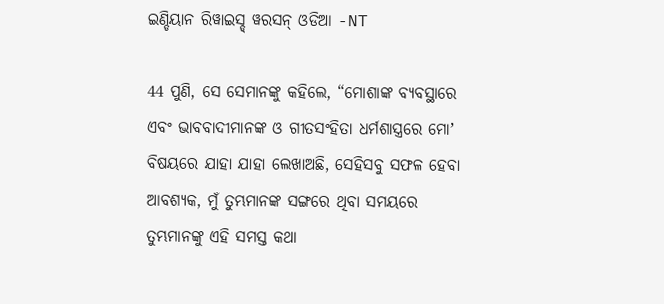ଇଣ୍ଡିୟାନ ରିୱାଇସ୍ଡ୍ ୱରସନ୍ ଓଡିଆ -NT

44 ପୁଣି, ସେ ସେମାନଙ୍କୁ କହିଲେ, “ମୋଶାଙ୍କ ବ୍ୟବସ୍ଥାରେ ଏବଂ ଭାବବାଦୀମାନଙ୍କ ଓ ଗୀତସଂହିତା ଧର୍ମଶାସ୍ତ୍ରରେ ମୋʼ ବିଷୟରେ ଯାହା ଯାହା ଲେଖାଅଛି, ସେହିସବୁ ସଫଳ ହେବା ଆବଶ୍ୟକ, ମୁଁ ତୁମ୍ଭମାନଙ୍କ ସଙ୍ଗରେ ଥିବା ସମୟରେ ତୁମ୍ଭମାନଙ୍କୁ ଏହି ସମସ୍ତ କଥା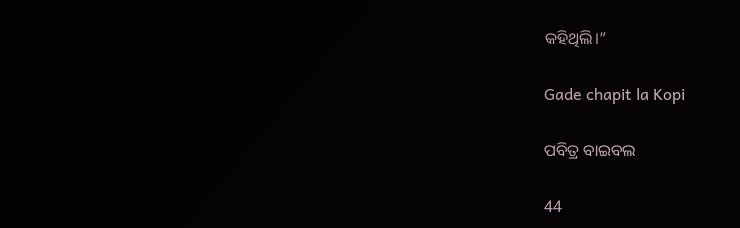କହିଥିଲି।”

Gade chapit la Kopi

ପବିତ୍ର ବାଇବଲ

44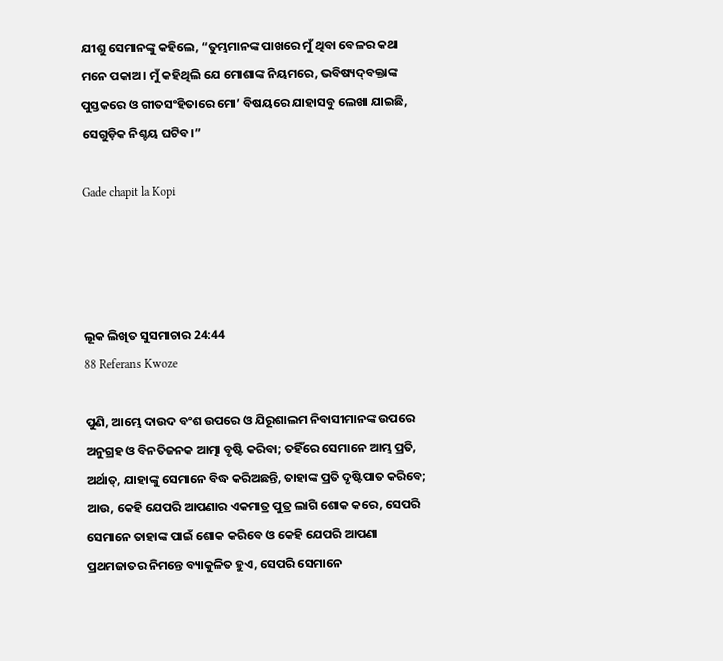ଯୀଶୁ ସେମାନଙ୍କୁ କହିଲେ, “ତୁମ୍ଭମାନଙ୍କ ପାଖରେ ମୁଁ ଥିବା ବେଳର କଥା ମନେ ପକାଅ। ମୁଁ କହିଥିଲି ଯେ ମୋଶାଙ୍କ ନିୟମରେ, ଭବିଷ୍ୟ‌ଦ୍‌ବକ୍ତାଙ୍କ ପୁସ୍ତକରେ ଓ ଗୀତସଂହିତାରେ ମୋ’ ବିଷୟରେ ଯାହାସବୁ ଲେଖା ଯାଇଛି, ସେଗୁଡ଼ିକ ନିଶ୍ଚୟ ଘଟିବ।”

Gade chapit la Kopi




ଲୂକ ଲିଖିତ ସୁସମାଚାର 24:44
88 Referans Kwoze

ପୁଣି, ଆମ୍ଭେ ଦାଉଦ ବଂଶ ଉପରେ ଓ ଯିରୂଶାଲମ ନିବାସୀମାନଙ୍କ ଉପରେ ଅନୁଗ୍ରହ ଓ ବିନତିଜନକ ଆତ୍ମା ବୃଷ୍ଟି କରିବା; ତହିଁରେ ସେମାନେ ଆମ୍ଭ ପ୍ରତି, ଅର୍ଥାତ୍‍, ଯାହାଙ୍କୁ ସେମାନେ ବିଦ୍ଧ କରିଅଛନ୍ତି, ତାହାଙ୍କ ପ୍ରତି ଦୃଷ୍ଟିପାତ କରିବେ; ଆଉ, କେହି ଯେପରି ଆପଣାର ଏକମାତ୍ର ପୁତ୍ର ଲାଗି ଶୋକ କରେ, ସେପରି ସେମାନେ ତାହାଙ୍କ ପାଇଁ ଶୋକ କରିବେ ଓ କେହି ଯେପରି ଆପଣା ପ୍ରଥମଜାତର ନିମନ୍ତେ ବ୍ୟାକୁଳିତ ହୁଏ, ସେପରି ସେମାନେ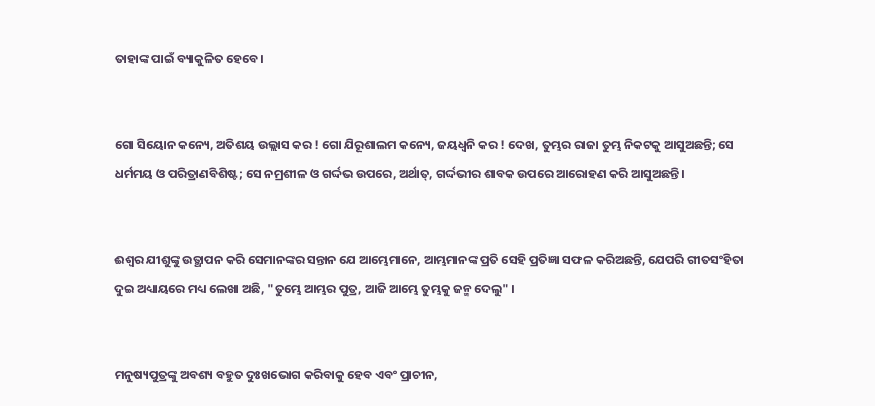ତାହାଙ୍କ ପାଇଁ ବ୍ୟାକୁଳିତ ହେବେ।


ଗୋ ସିୟୋନ କନ୍ୟେ, ଅତିଶୟ ଉଲ୍ଲାସ କର ! ଗୋ ଯିରୂଶାଲମ କନ୍ୟେ, ଜୟଧ୍ୱନି କର ! ଦେଖ, ତୁମ୍ଭର ରାଜା ତୁମ୍ଭ ନିକଟକୁ ଆସୁଅଛନ୍ତି; ସେ ଧର୍ମମୟ ଓ ପରିତ୍ରାଣବିଶିଷ୍ଟ; ସେ ନମ୍ରଶୀଳ ଓ ଗର୍ଦ୍ଦଭ ଉପରେ, ଅର୍ଥାତ୍‍, ଗର୍ଦ୍ଦଭୀର ଶାବକ ଉପରେ ଆରୋହଣ କରି ଆସୁଅଛନ୍ତି।


ଈଶ୍ୱର ଯୀଶୁଙ୍କୁ ଉତ୍ଥାପନ କରି ସେମାନଙ୍କର ସନ୍ତାନ ଯେ ଆମ୍ଭେମାନେ, ଆମ୍ଭମାନଙ୍କ ପ୍ରତି ସେହି ପ୍ରତିଜ୍ଞା ସଫଳ କରିଅଛନ୍ତି, ଯେପରି ଗୀତସଂହିତା ଦୁଇ ଅଧ୍ୟାୟରେ ମଧ୍ୟ ଲେଖା ଅଛି, "ତୁମ୍ଭେ ଆମ୍ଭର ପୁତ୍ର, ଆଜି ଆମ୍ଭେ ତୁମ୍ଭକୁ ଜନ୍ମ ଦେଲୁ" ।


ମନୁଷ୍ୟପୁତ୍ରଙ୍କୁ ଅବଶ୍ୟ ବହୁତ ଦୁଃଖଭୋଗ କରିବାକୁ ହେବ ଏବଂ ପ୍ରାଚୀନ,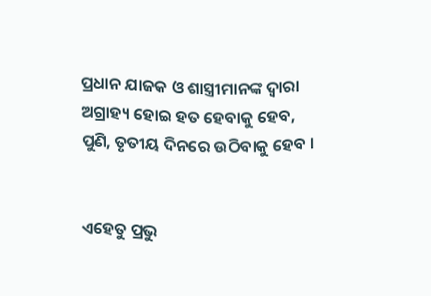ପ୍ରଧାନ ଯାଜକ ଓ ଶାସ୍ତ୍ରୀମାନଙ୍କ ଦ୍ୱାରା ଅଗ୍ରାହ୍ୟ ହୋଇ ହତ ହେବାକୁ ହେବ, ପୁଣି, ତୃତୀୟ ଦିନରେ ଉଠିବାକୁ ହେବ ।


ଏହେତୁ ପ୍ରଭୁ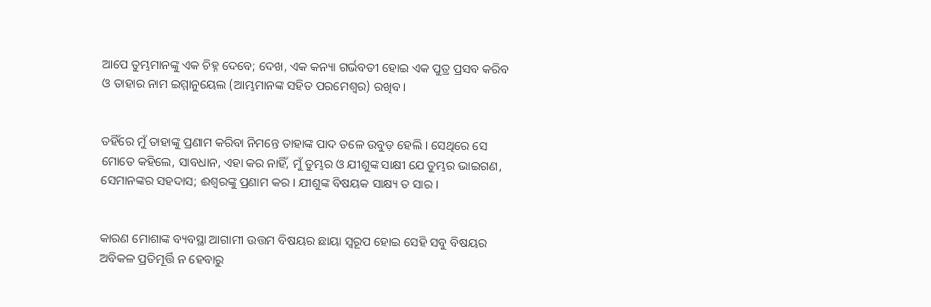ଆପେ ତୁମ୍ଭମାନଙ୍କୁ ଏକ ଚିହ୍ନ ଦେବେ; ଦେଖ, ଏକ କନ୍ୟା ଗର୍ଭବତୀ ହୋଇ ଏକ ପୁତ୍ର ପ୍ରସବ କରିବ ଓ ତାହାର ନାମ ଇମ୍ମାନୁୟେଲ (ଆମ୍ଭମାନଙ୍କ ସହିତ ପରମେଶ୍ୱର) ରଖିବ।


ତହିଁରେ ମୁଁ ତାହାଙ୍କୁ ପ୍ରଣାମ କରିବା ନିମନ୍ତେ ତାହାଙ୍କ ପାଦ ତଳେ ଉବୁଡ଼ ହେଲି । ସେଥିରେ ସେ ମୋତେ କହିଲେ, ସାବଧାନ, ଏହା କର ନାହିଁ, ମୁଁ ତୁମ୍ଭର ଓ ଯୀଶୁଙ୍କ ସାକ୍ଷୀ ଯେ ତୁମ୍ଭର ଭାଇଗଣ, ସେମାନଙ୍କର ସହଦାସ; ଈଶ୍ୱରଙ୍କୁ ପ୍ରଣାମ କର । ଯୀଶୁଙ୍କ ବିଷୟକ ସାକ୍ଷ୍ୟ ତ ସାର ।


କାରଣ ମୋଶାଙ୍କ ବ୍ୟବସ୍ଥା ଆଗାମୀ ଉତ୍ତମ ବିଷୟର ଛାୟା ସ୍ୱରୂପ ହୋଇ ସେହି ସବୁ ବିଷୟର ଅବିକଳ ପ୍ରତିମୂର୍ତ୍ତି ନ ହେବାରୁ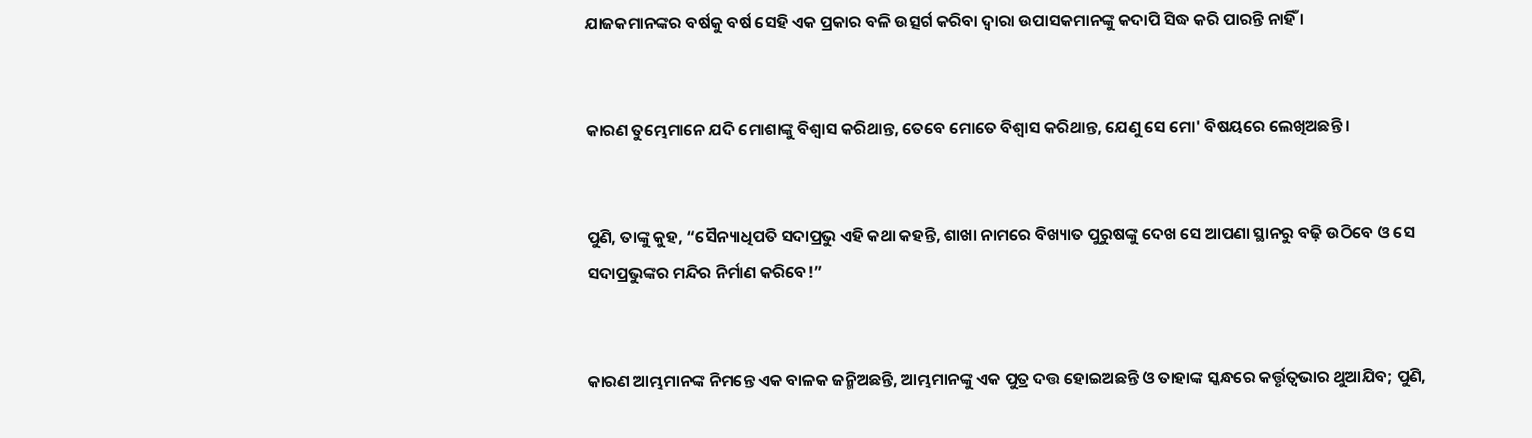ଯାଜକମାନଙ୍କର ବର୍ଷକୁ ବର୍ଷ ସେହି ଏକ ପ୍ରକାର ବଳି ଉତ୍ସର୍ଗ କରିବା ଦ୍ୱାରା ଉପାସକମାନଙ୍କୁ କଦାପି ସିଦ୍ଧ କରି ପାରନ୍ତି ନାହିଁ ।


କାରଣ ତୁମ୍ଭେମାନେ ଯଦି ମୋଶାଙ୍କୁ ବିଶ୍ୱାସ କରିଥାନ୍ତ, ତେବେ ମୋତେ ବିଶ୍ୱାସ କରିଥାନ୍ତ, ଯେଣୁ ସେ ମୋ' ବିଷୟରେ ଲେଖିଅଛନ୍ତି ।


ପୁଣି, ତାଙ୍କୁ କୁହ, “ସୈନ୍ୟାଧିପତି ସଦାପ୍ରଭୁ ଏହି କଥା କହନ୍ତି, ଶାଖା ନାମରେ ବିଖ୍ୟାତ ପୁରୁଷଙ୍କୁ ଦେଖ ସେ ଆପଣା ସ୍ଥାନରୁ ବଢ଼ି ଉଠିବେ ଓ ସେ ସଦାପ୍ରଭୁଙ୍କର ମନ୍ଦିର ନିର୍ମାଣ କରିବେ!”


କାରଣ ଆମ୍ଭମାନଙ୍କ ନିମନ୍ତେ ଏକ ବାଳକ ଜନ୍ମିଅଛନ୍ତି, ଆମ୍ଭମାନଙ୍କୁ ଏକ ପୁତ୍ର ଦତ୍ତ ହୋଇଅଛନ୍ତି ଓ ତାହାଙ୍କ ସ୍କନ୍ଧରେ କର୍ତ୍ତୃତ୍ୱଭାର ଥୁଆଯିବ; ପୁଣି,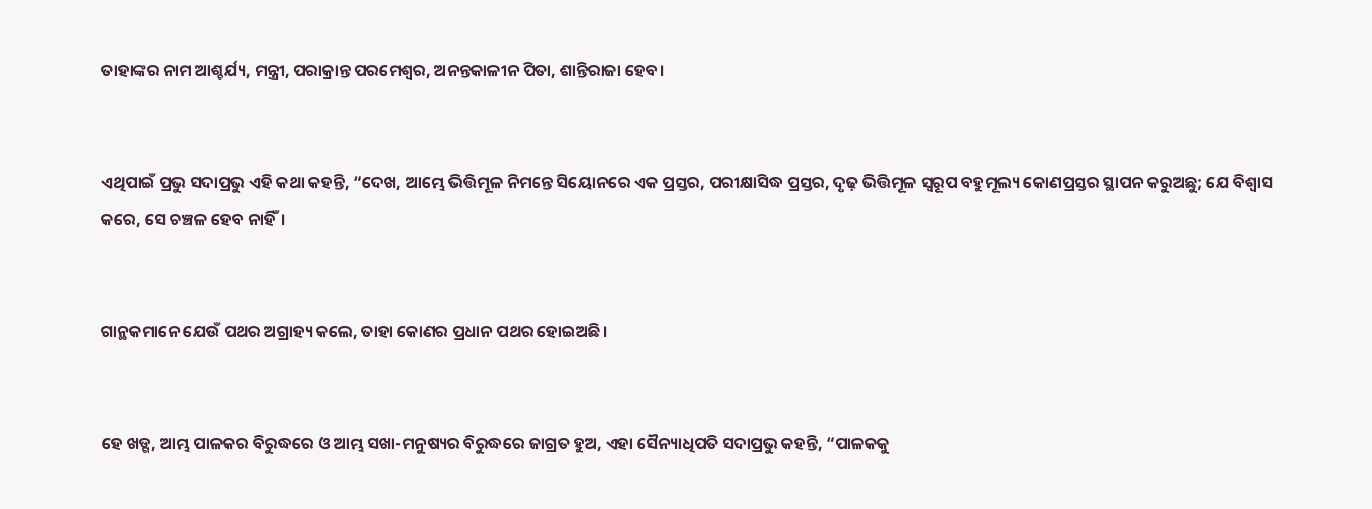ତାହାଙ୍କର ନାମ ଆଶ୍ଚର୍ଯ୍ୟ, ମନ୍ତ୍ରୀ, ପରାକ୍ରାନ୍ତ ପରମେଶ୍ୱର, ଅନନ୍ତକାଳୀନ ପିତା, ଶାନ୍ତିରାଜା ହେବ।


ଏଥିପାଇଁ ପ୍ରଭୁ ସଦାପ୍ରଭୁ ଏହି କଥା କହନ୍ତି, “ଦେଖ, ଆମ୍ଭେ ଭିତ୍ତିମୂଳ ନିମନ୍ତେ ସିୟୋନରେ ଏକ ପ୍ରସ୍ତର, ପରୀକ୍ଷାସିଦ୍ଧ ପ୍ରସ୍ତର, ଦୃଢ଼ ଭିତ୍ତିମୂଳ ସ୍ୱରୂପ ବହୁମୂଲ୍ୟ କୋଣପ୍ରସ୍ତର ସ୍ଥାପନ କରୁଅଛୁ; ଯେ ବିଶ୍ୱାସ କରେ, ସେ ଚଞ୍ଚଳ ହେବ ନାହିଁ।


ଗାନ୍ଥକମାନେ ଯେଉଁ ପଥର ଅଗ୍ରାହ୍ୟ କଲେ, ତାହା କୋଣର ପ୍ରଧାନ ପଥର ହୋଇଅଛି।


ହେ ଖଡ୍ଗ, ଆମ୍ଭ ପାଳକର ବିରୁଦ୍ଧରେ ଓ ଆମ୍ଭ ସଖା-ମନୁଷ୍ୟର ବିରୁଦ୍ଧରେ ଜାଗ୍ରତ ହୁଅ, ଏହା ସୈନ୍ୟାଧିପତି ସଦାପ୍ରଭୁ କହନ୍ତି, “ପାଳକକୁ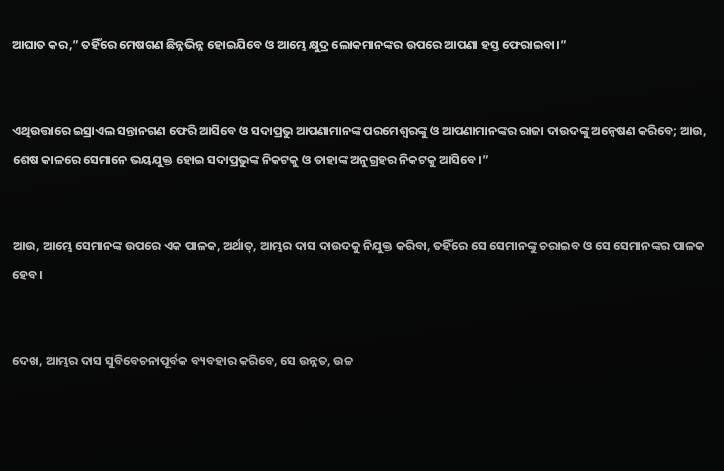ଆଘାତ କର,” ତହିଁରେ ମେଷଗଣ ଛିନ୍ନଭିନ୍ନ ହୋଇଯିବେ ଓ ଆମ୍ଭେ କ୍ଷୁଦ୍ର ଲୋକମାନଙ୍କର ଉପରେ ଆପଣା ହସ୍ତ ଫେରାଇବା।”


ଏଥିଉତ୍ତାରେ ଇସ୍ରାଏଲ ସନ୍ତାନଗଣ ଫେରି ଆସିବେ ଓ ସଦାପ୍ରଭୁ ଆପଣାମାନଙ୍କ ପରମେଶ୍ୱରଙ୍କୁ ଓ ଆପଣାମାନଙ୍କର ରାଜା ଦାଉଦଙ୍କୁ ଅନ୍ଵେଷଣ କରିବେ; ଆଉ, ଶେଷ କାଳରେ ସେମାନେ ଭୟଯୁକ୍ତ ହୋଇ ସଦାପ୍ରଭୁଙ୍କ ନିକଟକୁ ଓ ତାହାଙ୍କ ଅନୁଗ୍ରହର ନିକଟକୁ ଆସିବେ।”


ଆଉ, ଆମ୍ଭେ ସେମାନଙ୍କ ଉପରେ ଏକ ପାଳକ, ଅର୍ଥାତ୍‍, ଆମ୍ଭର ଦାସ ଦାଉଦକୁ ନିଯୁକ୍ତ କରିବା, ତହିଁରେ ସେ ସେମାନଙ୍କୁ ଚରାଇବ ଓ ସେ ସେମାନଙ୍କର ପାଳକ ହେବ।


ଦେଖ, ଆମ୍ଭର ଦାସ ସୁବିବେଚନାପୂର୍ବକ ବ୍ୟବହାର କରିବେ, ସେ ଉନ୍ନତ, ଉଚ୍ଚ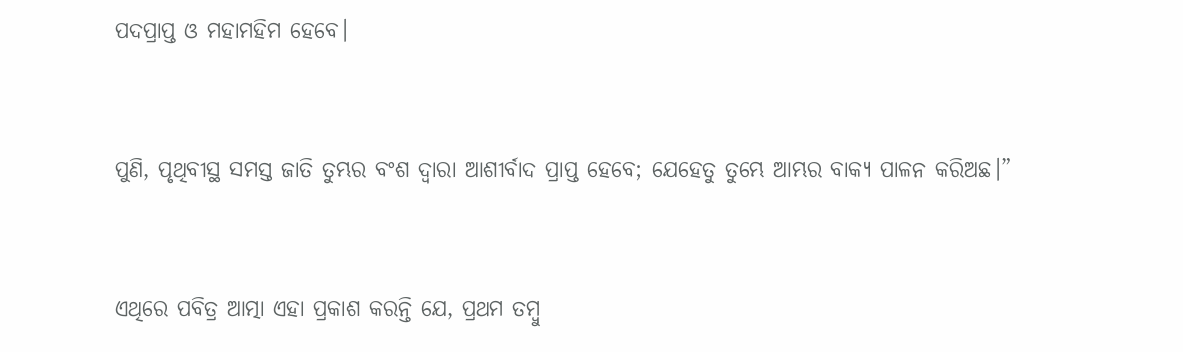ପଦପ୍ରାପ୍ତ ଓ ମହାମହିମ ହେବେ।


ପୁଣି, ପୃଥିବୀସ୍ଥ ସମସ୍ତ ଜାତି ତୁମ୍ଭର ବଂଶ ଦ୍ୱାରା ଆଶୀର୍ବାଦ ପ୍ରାପ୍ତ ହେବେ; ଯେହେତୁ ତୁମ୍ଭେ ଆମ୍ଭର ବାକ୍ୟ ପାଳନ କରିଅଛ।”


ଏଥିରେ ପବିତ୍ର ଆତ୍ମା ଏହା ପ୍ରକାଶ କରନ୍ତି ଯେ, ପ୍ରଥମ ତମ୍ବୁ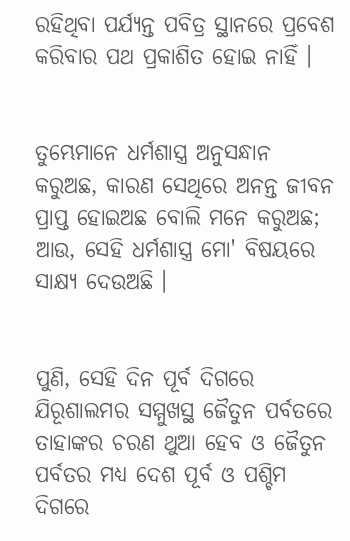ରହିଥିବା ପର୍ଯ୍ୟନ୍ତ ପବିତ୍ର ସ୍ଥାନରେ ପ୍ରବେଶ କରିବାର ପଥ ପ୍ରକାଶିତ ହୋଇ ନାହିଁ ।


ତୁମ୍ଭେମାନେ ଧର୍ମଶାସ୍ତ୍ର ଅନୁସନ୍ଧାନ କରୁଅଛ, କାରଣ ସେଥିରେ ଅନନ୍ତ ଜୀବନ ପ୍ରାପ୍ତ ହୋଇଅଛ ବୋଲି ମନେ କରୁଅଛ; ଆଉ, ସେହି ଧର୍ମଶାସ୍ତ୍ର ମୋ' ବିଷୟରେ ସାକ୍ଷ୍ୟ ଦେଉଅଛି ।


ପୁଣି, ସେହି ଦିନ ପୂର୍ବ ଦିଗରେ ଯିରୂଶାଲମର ସମ୍ମୁଖସ୍ଥ ଜୈତୁନ ପର୍ବତରେ ତାହାଙ୍କର ଚରଣ ଥୁଆ ହେବ ଓ ଜୈତୁନ ପର୍ବତର ମଧ୍ୟ ଦେଶ ପୂର୍ବ ଓ ପଶ୍ଚିମ ଦିଗରେ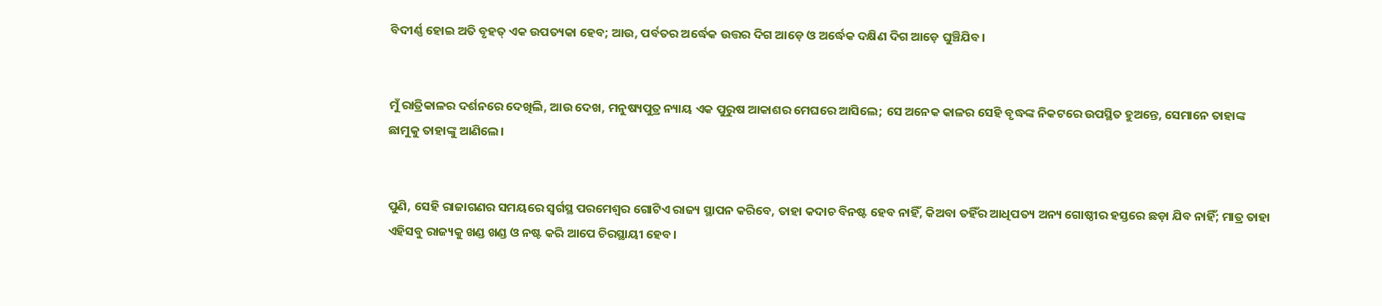ବିଦୀର୍ଣ୍ଣ ହୋଇ ଅତି ବୃହତ୍ ଏକ ଉପତ୍ୟକା ହେବ; ଆଉ, ପର୍ବତର ଅର୍ଦ୍ଧେକ ଉତ୍ତର ଦିଗ ଆଡ଼େ ଓ ଅର୍ଦ୍ଧେକ ଦକ୍ଷିଣ ଦିଗ ଆଡ଼େ ଘୁଞ୍ଚିଯିବ।


ମୁଁ ରାତ୍ରିକାଳର ଦର୍ଶନରେ ଦେଖିଲି, ଆଉ ଦେଖ, ମନୁଷ୍ୟପୁତ୍ର ନ୍ୟାୟ ଏକ ପୁରୁଷ ଆକାଶର ମେଘରେ ଆସିଲେ; ସେ ଅନେକ କାଳର ସେହି ବୃଦ୍ଧଙ୍କ ନିକଟରେ ଉପସ୍ଥିତ ହୁଅନ୍ତେ, ସେମାନେ ତାହାଙ୍କ ଛାମୁକୁ ତାହାଙ୍କୁ ଆଣିଲେ।


ପୁଣି, ସେହି ରାଜାଗଣର ସମୟରେ ସ୍ୱର୍ଗସ୍ଥ ପରମେଶ୍ୱର ଗୋଟିଏ ରାଜ୍ୟ ସ୍ଥାପନ କରିବେ, ତାହା କଦାଚ ବିନଷ୍ଟ ହେବ ନାହିଁ, କିଅବା ତହିଁର ଆଧିପତ୍ୟ ଅନ୍ୟ ଗୋଷ୍ଠୀର ହସ୍ତରେ ଛଡ଼ା ଯିବ ନାହିଁ; ମାତ୍ର ତାହା ଏହିସବୁ ରାଜ୍ୟକୁ ଖଣ୍ଡ ଖଣ୍ଡ ଓ ନଷ୍ଟ କରି ଆପେ ଚିରସ୍ଥାୟୀ ହେବ।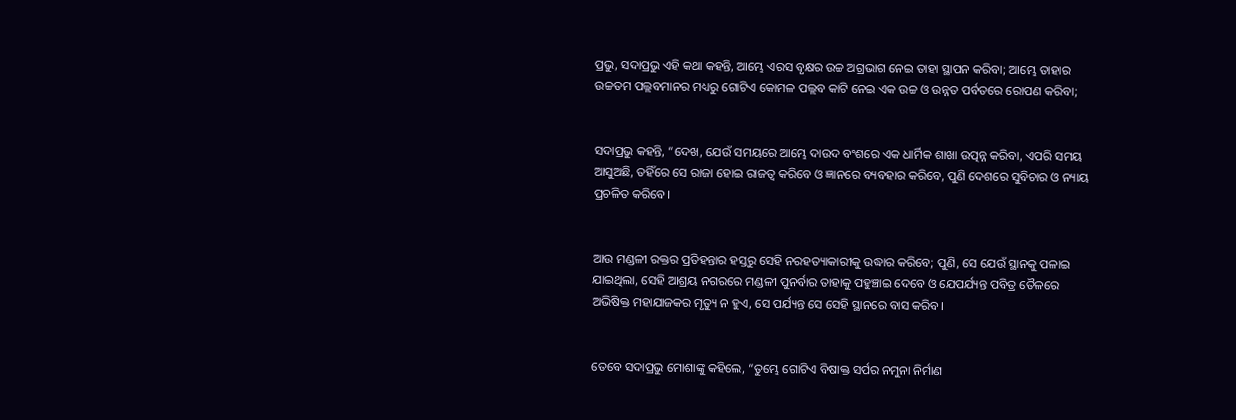ପ୍ରଭୁ, ସଦାପ୍ରଭୁ ଏହି କଥା କହନ୍ତି, ଆମ୍ଭେ ଏରସ ବୃକ୍ଷର ଉଚ୍ଚ ଅଗ୍ରଭାଗ ନେଇ ତାହା ସ୍ଥାପନ କରିବା; ଆମ୍ଭେ ତାହାର ଉଚ୍ଚତମ ପଲ୍ଲବମାନର ମଧ୍ୟରୁ ଗୋଟିଏ କୋମଳ ପଲ୍ଲବ କାଟି ନେଇ ଏକ ଉଚ୍ଚ ଓ ଉନ୍ନତ ପର୍ବତରେ ରୋପଣ କରିବା;


ସଦାପ୍ରଭୁ କହନ୍ତି, “ଦେଖ, ଯେଉଁ ସମୟରେ ଆମ୍ଭେ ଦାଉଦ ବଂଶରେ ଏକ ଧାର୍ମିକ ଶାଖା ଉତ୍ପନ୍ନ କରିବା, ଏପରି ସମୟ ଆସୁଅଛି, ତହିଁରେ ସେ ରାଜା ହୋଇ ରାଜତ୍ୱ କରିବେ ଓ ଜ୍ଞାନରେ ବ୍ୟବହାର କରିବେ, ପୁଣି ଦେଶରେ ସୁବିଚାର ଓ ନ୍ୟାୟ ପ୍ରଚଳିତ କରିବେ।


ଆଉ ମଣ୍ଡଳୀ ରକ୍ତର ପ୍ରତିହନ୍ତାର ହସ୍ତରୁ ସେହି ନରହତ୍ୟାକାରୀକୁ ଉଦ୍ଧାର କରିବେ; ପୁଣି, ସେ ଯେଉଁ ସ୍ଥାନକୁ ପଳାଇ ଯାଇଥିଲା, ସେହି ଆଶ୍ରୟ ନଗରରେ ମଣ୍ଡଳୀ ପୁନର୍ବାର ତାହାକୁ ପହୁଞ୍ଚାଇ ଦେବେ ଓ ଯେପର୍ଯ୍ୟନ୍ତ ପବିତ୍ର ତୈଳରେ ଅଭିଷିକ୍ତ ମହାଯାଜକର ମୃତ୍ୟୁ ନ ହୁଏ, ସେ ପର୍ଯ୍ୟନ୍ତ ସେ ସେହି ସ୍ଥାନରେ ବାସ କରିବ।


ତେବେ ସଦାପ୍ରଭୁ ମୋଶାଙ୍କୁ କହିଲେ, “ତୁମ୍ଭେ ଗୋଟିଏ ବିଷାକ୍ତ ସର୍ପର ନମୁନା ନିର୍ମାଣ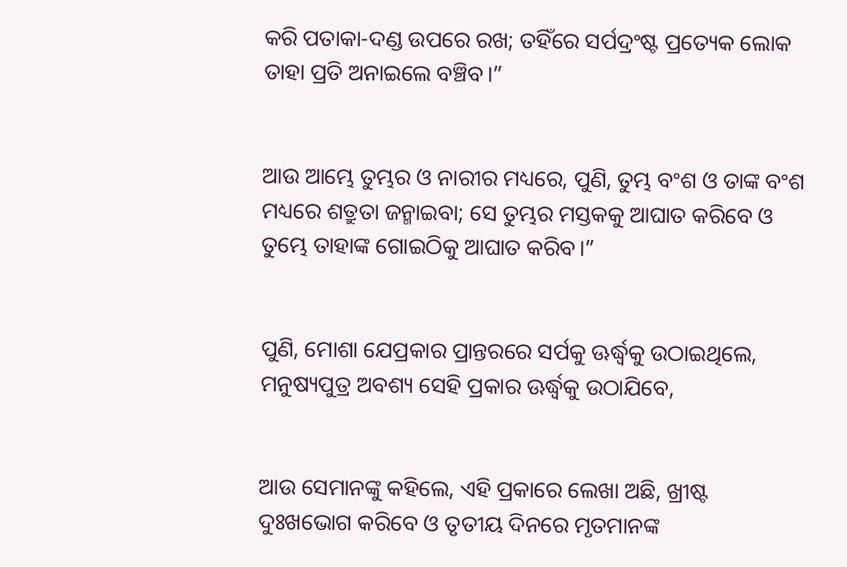କରି ପତାକା-ଦଣ୍ଡ ଉପରେ ରଖ; ତହିଁରେ ସର୍ପଦ୍ରଂଷ୍ଟ ପ୍ରତ୍ୟେକ ଲୋକ ତାହା ପ୍ରତି ଅନାଇଲେ ବଞ୍ଚିବ।”


ଆଉ ଆମ୍ଭେ ତୁମ୍ଭର ଓ ନାରୀର ମଧ୍ୟରେ, ପୁଣି, ତୁମ୍ଭ ବଂଶ ଓ ତାଙ୍କ ବଂଶ ମଧ୍ୟରେ ଶତ୍ରୁତା ଜନ୍ମାଇବା; ସେ ତୁମ୍ଭର ମସ୍ତକକୁ ଆଘାତ କରିବେ ଓ ତୁମ୍ଭେ ତାହାଙ୍କ ଗୋଇଠିକୁ ଆଘାତ କରିବ।”


ପୁଣି, ମୋଶା ଯେପ୍ରକାର ପ୍ରାନ୍ତରରେ ସର୍ପକୁ ଊର୍ଦ୍ଧ୍ୱକୁ ଉଠାଇଥିଲେ, ମନୁଷ୍ୟପୁତ୍ର ଅବଶ୍ୟ ସେହି ପ୍ରକାର ଊର୍ଦ୍ଧ୍ୱକୁ ଉଠାଯିବେ,


ଆଉ ସେମାନଙ୍କୁ କହିଲେ, ଏହି ପ୍ରକାରେ ଲେଖା ଅଛି, ଖ୍ରୀଷ୍ଟ ଦୁଃଖଭୋଗ କରିବେ ଓ ତୃତୀୟ ଦିନରେ ମୃତମାନଙ୍କ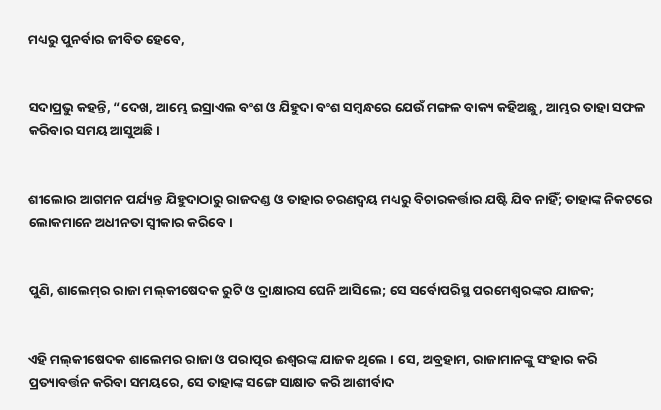ମଧ୍ୟରୁ ପୁନର୍ବାର ଜୀବିତ ହେବେ,


ସଦାପ୍ରଭୁ କହନ୍ତି, “ଦେଖ, ଆମ୍ଭେ ଇସ୍ରାଏଲ ବଂଶ ଓ ଯିହୁଦା ବଂଶ ସମ୍ବନ୍ଧରେ ଯେଉଁ ମଙ୍ଗଳ ବାକ୍ୟ କହିଅଛୁ, ଆମ୍ଭର ତାହା ସଫଳ କରିବାର ସମୟ ଆସୁଅଛି।


ଶୀଲୋର ଆଗମନ ପର୍ଯ୍ୟନ୍ତ ଯିହୁଦାଠାରୁ ରାଜଦଣ୍ଡ ଓ ତାହାର ଚରଣଦ୍ୱୟ ମଧ୍ୟରୁ ବିଚାରକର୍ତ୍ତାର ଯଷ୍ଟି ଯିବ ନାହିଁ; ତାହାଙ୍କ ନିକଟରେ ଲୋକମାନେ ଅଧୀନତା ସ୍ୱୀକାର କରିବେ।


ପୁଣି, ଶାଲେମ୍‍ର ରାଜା ମଲ୍‍କୀଷେଦକ ରୁଟି ଓ ଦ୍ରାକ୍ଷାରସ ଘେନି ଆସିଲେ; ସେ ସର୍ବୋପରିସ୍ଥ ପରମେଶ୍ୱରଙ୍କର ଯାଜକ;


ଏହି ମଲ୍‍କୀଷେଦକ ଶାଲେମର ରାଜା ଓ ପରାତ୍ପର ଈଶ୍ୱରଙ୍କ ଯାଜକ ଥିଲେ । ସେ, ଅବ୍ରହାମ, ରାଜାମାନଙ୍କୁ ସଂହାର କରି ପ୍ରତ୍ୟାବର୍ତ୍ତନ କରିବା ସମୟରେ, ସେ ତାହାଙ୍କ ସଙ୍ଗେ ସାକ୍ଷାତ କରି ଆଶୀର୍ବାଦ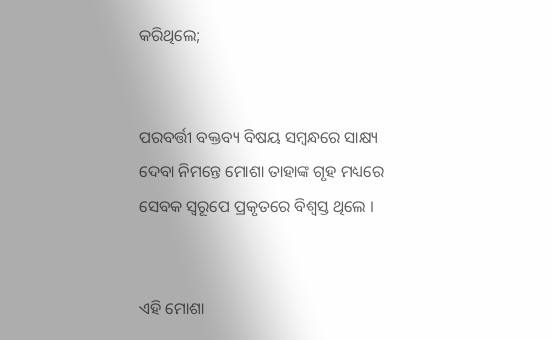କରିଥିଲେ;


ପରବର୍ତ୍ତୀ ବକ୍ତବ୍ୟ ବିଷୟ ସମ୍ବନ୍ଧରେ ସାକ୍ଷ୍ୟ ଦେବା ନିମନ୍ତେ ମୋଶା ତାହାଙ୍କ ଗୃହ ମଧ୍ୟରେ ସେବକ ସ୍ୱରୂପେ ପ୍ରକୃତରେ ବିଶ୍ୱସ୍ତ ଥିଲେ ।


ଏହି ମୋଶା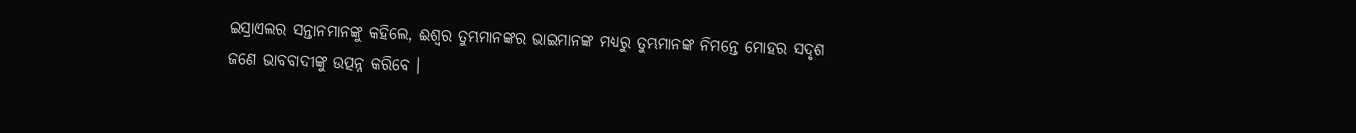ଇସ୍ରାଏଲର ସନ୍ତାନମାନଙ୍କୁ କହିଲେ, ଈଶ୍ୱର ତୁମ୍ଭମାନଙ୍କର ଭାଇମାନଙ୍କ ମଧ୍ୟରୁ ତୁମ୍ଭମାନଙ୍କ ନିମନ୍ତେ ମୋହର ସଦୃଶ ଜଣେ ଭାବବାଦୀଙ୍କୁ ଉତ୍ପନ୍ନ କରିବେ ।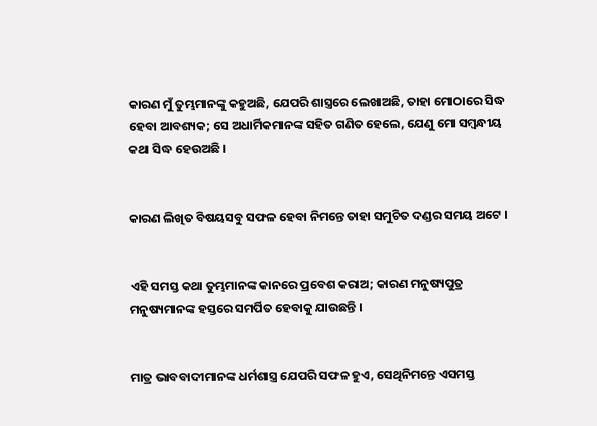କାରଣ ମୁଁ ତୁମ୍ଭମାନଙ୍କୁ କହୁଅଛି, ଯେପରି ଶାସ୍ତ୍ରରେ ଲେଖାଅଛି, ତାହା ମୋଠାରେ ସିଦ୍ଧ ହେବା ଆବଶ୍ୟକ; ସେ ଅଧାର୍ମିକମାନଙ୍କ ସହିତ ଗଣିତ ହେଲେ, ଯେଣୁ ମୋ ସମ୍ବନ୍ଧୀୟ କଥା ସିଦ୍ଧ ହେଉଅଛି ।


କାରଣ ଲିଖିତ ବିଷୟସବୁ ସଫଳ ହେବା ନିମନ୍ତେ ତାହା ସମୁଚିତ ଦଣ୍ଡର ସମୟ ଅଟେ ।


ଏହି ସମସ୍ତ କଥା ତୁମ୍ଭମାନଙ୍କ କାନରେ ପ୍ରବେଶ କରାଅ; କାରଣ ମନୁଷ୍ୟପୁତ୍ର ମନୁଷ୍ୟମାନଙ୍କ ହସ୍ତରେ ସମର୍ପିତ ହେବାକୁ ଯାଉଛନ୍ତି ।


ମାତ୍ର ଭାବବାଦୀମାନଙ୍କ ଧର୍ମଶାସ୍ତ୍ର ଯେପରି ସଫଳ ହୁଏ, ସେଥିନିମନ୍ତେ ଏସମସ୍ତ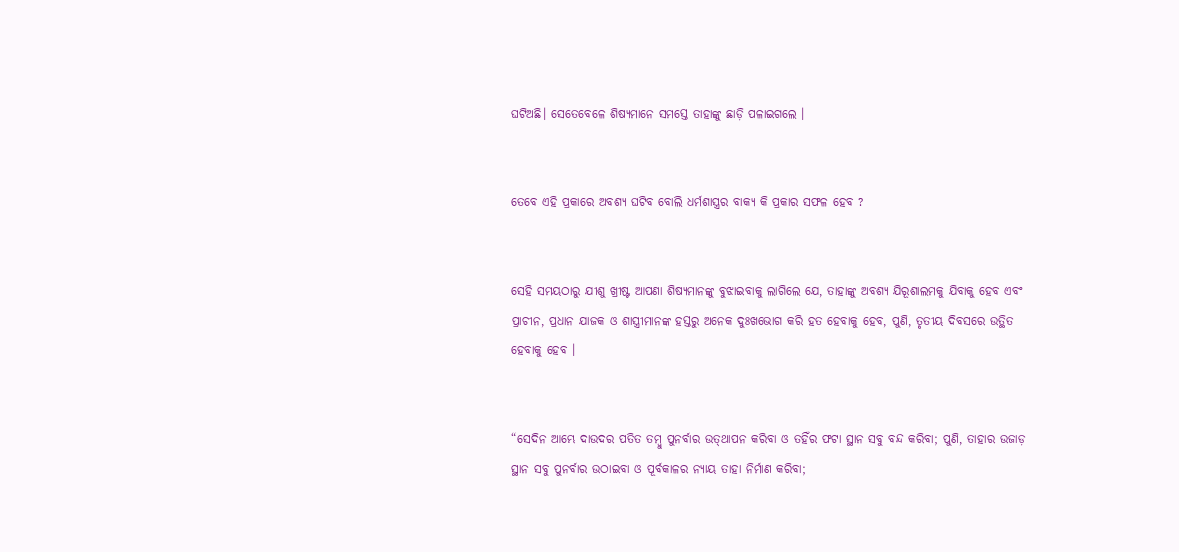ଘଟିଅଛି। ସେତେବେଳେ ଶିଷ୍ୟମାନେ ସମସ୍ତେ ତାହାଙ୍କୁ ଛାଡ଼ି ପଳାଇଗଲେ ।


ତେବେ ଏହି ପ୍ରକାରେ ଅବଶ୍ୟ ଘଟିବ ବୋଲି ଧର୍ମଶାସ୍ତ୍ରର ବାକ୍ୟ କି ପ୍ରକାର ସଫଳ ହେବ ?


ସେହି ସମୟଠାରୁ ଯୀଶୁ ଖ୍ରୀଷ୍ଟ ଆପଣା ଶିଷ୍ୟମାନଙ୍କୁ ବୁଝାଇବାକୁ ଲାଗିଲେ ଯେ, ତାହାଙ୍କୁ ଅବଶ୍ୟ ଯିରୂଶାଲମକୁ ଯିବାକୁ ହେବ ଏବଂ ପ୍ରାଚୀନ, ପ୍ରଧାନ ଯାଜକ ଓ ଶାସ୍ତ୍ରୀମାନଙ୍କ ହସ୍ତରୁ ଅନେକ ଦୁଃଖଭୋଗ କରି ହତ ହେବାକୁ ହେବ, ପୁଣି, ତୃତୀୟ ଦିବସରେ ଉତ୍ଥିତ ହେବାକୁ ହେବ ।


“ସେଦିନ ଆମ୍ଭେ ଦାଉଦର ପତିତ ତମ୍ବୁ ପୁନର୍ବାର ଉତ୍‍ଥାପନ କରିବା ଓ ତହିଁର ଫଟା ସ୍ଥାନ ସବୁ ବନ୍ଦ କରିବା; ପୁଣି, ତାହାର ଉଜାଡ଼ ସ୍ଥାନ ସବୁ ପୁନର୍ବାର ଉଠାଇବା ଓ ପୂର୍ବକାଳର ନ୍ୟାୟ ତାହା ନିର୍ମାଣ କରିବା;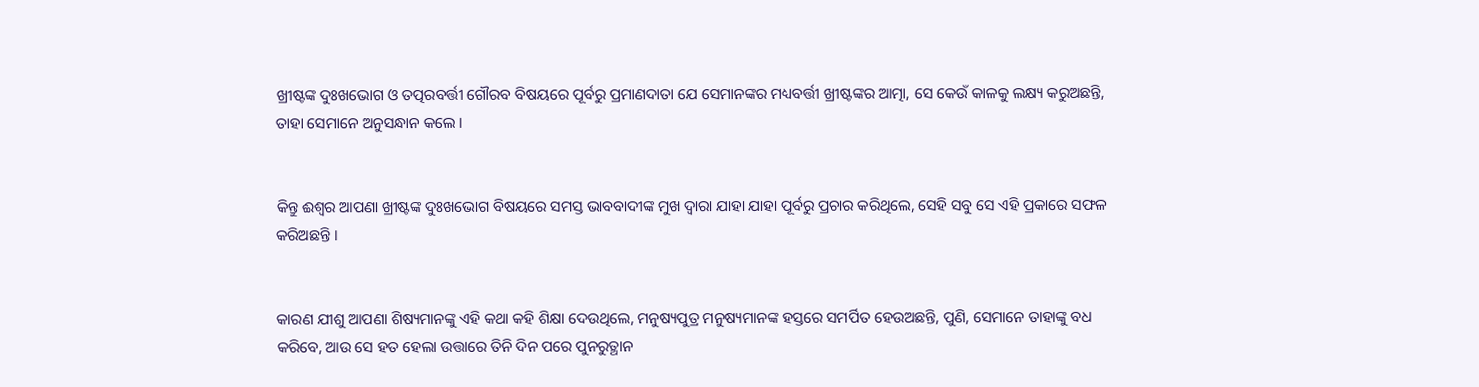ଖ୍ରୀଷ୍ଟଙ୍କ ଦୁଃଖଭୋଗ ଓ ତତ୍ପରବର୍ତ୍ତୀ ଗୌରବ ବିଷୟରେ ପୂର୍ବରୁ ପ୍ରମାଣଦାତା ଯେ ସେମାନଙ୍କର ମଧ୍ୟବର୍ତ୍ତୀ ଖ୍ରୀଷ୍ଟଙ୍କର ଆତ୍ମା, ସେ କେଉଁ କାଳକୁ ଲକ୍ଷ୍ୟ କରୁଅଛନ୍ତି, ତାହା ସେମାନେ ଅନୁସନ୍ଧାନ କଲେ ।


କିନ୍ତୁ ଈଶ୍ୱର ଆପଣା ଖ୍ରୀଷ୍ଟଙ୍କ ଦୁଃଖଭୋଗ ବିଷୟରେ ସମସ୍ତ ଭାବବାଦୀଙ୍କ ମୁଖ ଦ୍ୱାରା ଯାହା ଯାହା ପୂର୍ବରୁ ପ୍ରଚାର କରିଥିଲେ, ସେହି ସବୁ ସେ ଏହି ପ୍ରକାରେ ସଫଳ କରିଅଛନ୍ତି ।


କାରଣ ଯୀଶୁ ଆପଣା ଶିଷ୍ୟମାନଙ୍କୁ ଏହି କଥା କହି ଶିକ୍ଷା ଦେଉଥିଲେ, ମନୁଷ୍ୟପୁତ୍ର ମନୁଷ୍ୟମାନଙ୍କ ହସ୍ତରେ ସମର୍ପିତ ହେଉଅଛନ୍ତି, ପୁଣି, ସେମାନେ ତାହାଙ୍କୁ ବଧ କରିବେ, ଆଉ ସେ ହତ ହେଲା ଉତ୍ତାରେ ତିନି ଦିନ ପରେ ପୁନରୁତ୍ଥାନ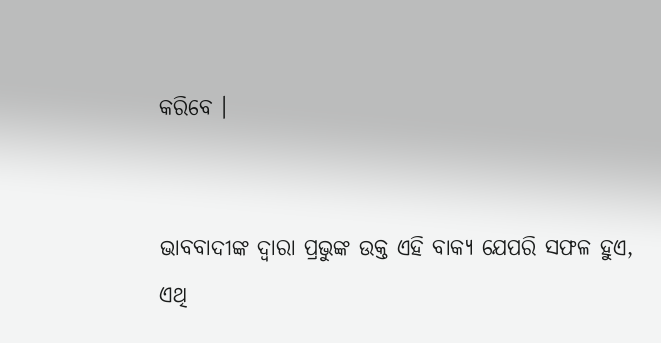କରିବେ ।


ଭାବବାଦୀଙ୍କ ଦ୍ୱାରା ପ୍ରଭୁଙ୍କ ଉକ୍ତ ଏହି ବାକ୍ୟ ଯେପରି ସଫଳ ହୁଏ, ଏଥି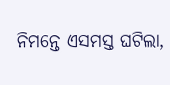ନିମନ୍ତେ ଏସମସ୍ତ ଘଟିଲା,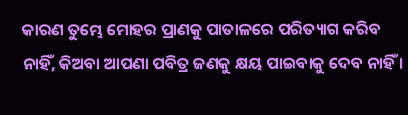କାରଣ ତୁମ୍ଭେ ମୋହର ପ୍ରାଣକୁ ପାତାଳରେ ପରିତ୍ୟାଗ କରିବ ନାହିଁ, କିଅବା ଆପଣା ପବିତ୍ର ଜଣକୁ କ୍ଷୟ ପାଇବାକୁ ଦେବ ନାହିଁ ।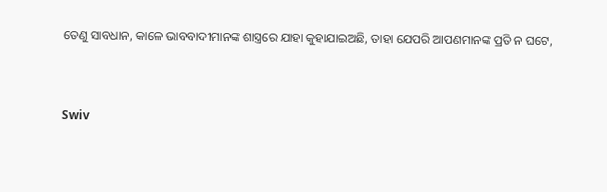ତେଣୁ ସାବଧାନ, କାଳେ ଭାବବାଦୀମାନଙ୍କ ଶାସ୍ତ୍ରରେ ଯାହା କୁହାଯାଇଅଛି, ତାହା ଯେପରି ଆପଣମାନଙ୍କ ପ୍ରତି ନ ଘଟେ,


Swiv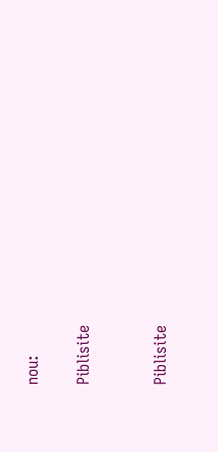nou:

Piblisite


Piblisite